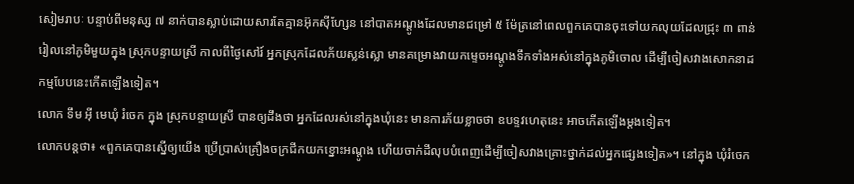សៀមរាបៈ បន្ទាប់ពីមនុស្ស ៧ នាក់បានស្លាប់ដោយសារតែគ្មានអ៊ុកស៊ីហ្សែន នៅបាតអណ្តូងដែលមានជម្រៅ ៥ ម៉ែត្រនៅពេលពួកគេបានចុះទៅយកលុយដែលជ្រុះ ៣ ពាន់រៀលនៅភូមិមួយក្នុង ស្រុកបន្ទាយស្រី កាលពីថ្ងៃសៅរ៍ អ្នកស្រុកដែលភ័យស្លន់ស្លោ មានគម្រោងវាយកម្ទេចអណ្តូងទឹកទាំងអស់នៅក្នុងភូមិចោល ដើម្បីចៀសវាងសោកនាដកម្មបែបនេះកើតឡើងទៀត។
លោក ទឹម អ៊ី មេឃុំ រំចេក ក្នុង ស្រុកបន្ទាយស្រី បានឲ្យដឹងថា អ្នកដែលរស់នៅក្នុងឃុំនេះ មានការភ័យខ្លាចថា ឧបទ្ទវហេតុនេះ អាចកើតឡើងម្តងទៀត។
លោកបន្តថា៖ «ពួកគេបានស្នើឲ្យយើង ប្រើប្រាស់គ្រឿងចក្រជីកយកខ្នោះអណ្តូង ហើយចាក់ដីលុបបំពេញដើម្បីចៀសវាងគ្រោះថ្នាក់ដល់អ្នកផ្សេងទៀត»។ នៅក្នុង ឃុំរំចេក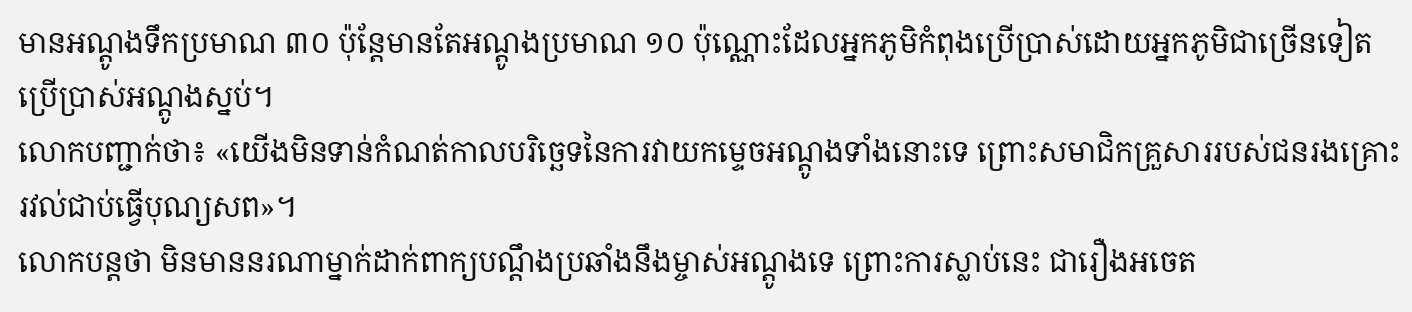មានអណ្តូងទឹកប្រមាណ ៣០ ប៉ុន្តែមានតែអណ្តូងប្រមាណ ១០ ប៉ុណ្ណោះដែលអ្នកភូមិកំពុងប្រើប្រាស់ដោយអ្នកភូមិជាច្រើនទៀតប្រើប្រាស់អណ្តូងស្នប់។
លោកបញ្ជាក់ថា៖ «យើងមិនទាន់កំណត់កាលបរិច្ឆេទនៃការវាយកម្ទេចអណ្តូងទាំងនោះទេ ព្រោះសមាជិកគ្រួសាររបស់ជនរងគ្រោះ រវល់ជាប់ធ្វើបុណ្យសព»។
លោកបន្តថា មិនមាននរណាម្នាក់ដាក់ពាក្យបណ្តឹងប្រឆាំងនឹងម្ចាស់អណ្តូងទេ ព្រោះការស្លាប់នេះ ជារឿងអចេត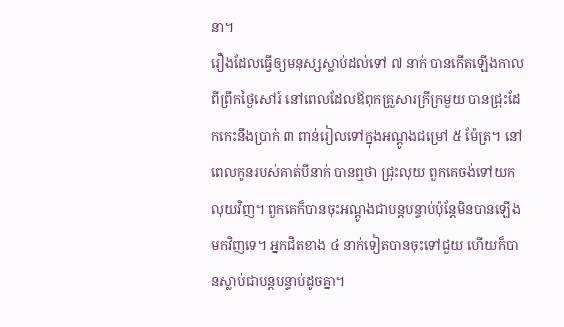នា។
រឿងដែលធ្វើឲ្យមនុស្សស្លាប់ដល់ទៅ ៧ នាក់ បានកើតឡើងកាលពីព្រឹកថ្ងៃសៅរ៍ នៅពេលដែលឪពុកគ្រួសារក្រីក្រមួយ បានជ្រុះដែកកេះនឹងប្រាក់ ៣ ពាន់រៀលទៅក្នុងអណ្តូងជម្រៅ ៥ ម៉ែត្រ។ នៅពេលកូនរបស់គាត់បីនាក់ បានឮថា ជ្រុះលុយ ពួកគេចង់ទៅយកលុយវិញ។ ពួកគេក៏បានចុះអណ្តូងជាបន្តបន្ទាប់ប៉ុន្តែមិនបានឡើងមកវិញទេ។ អ្នកជិតខាង ៤ នាក់ទៀតបានចុះទៅជួយ ហើយក៏បានស្លាប់ជាបន្តបន្ទាប់ដូចគ្នា។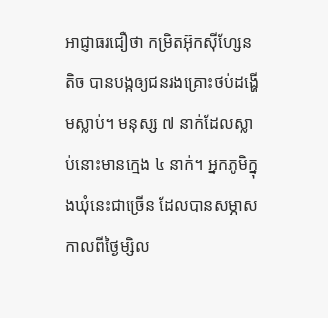អាជ្ញាធរជឿថា កម្រិតអ៊ុកស៊ីហ្សែនតិច បានបង្កឲ្យជនរងគ្រោះថប់ដង្ហើមស្លាប់។ មនុស្ស ៧ នាក់ដែលស្លាប់នោះមានក្មេង ៤ នាក់។ អ្នកភូមិក្នុងឃុំនេះជាច្រើន ដែលបានសម្ភាសកាលពីថ្ងៃម្សិល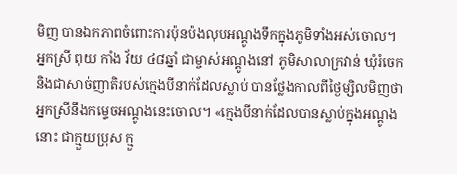មិញ បានឯកភាពចំពោះការប៉ុនប៉ងលុបអណ្តូងទឹកក្នុងភូមិទាំងអស់ចោល។
អ្នកស្រី ពុយ កាំង វ័យ ៤៨ឆ្នាំ ជាម្ចាស់អណ្តូងនៅ ភូមិសាលាក្រវាន់ ឃុំរំចេក និងជាសាច់ញាតិរបស់ក្មេងបីនាក់ដែលស្លាប់ បានថ្លែងកាលពីថ្ងៃម្សិលមិញថា អ្នកស្រីនឹងកម្ទេចអណ្តូងនេះចោល។ «ក្មេងបីនាក់ដែលបានស្លាប់ក្នុងអណ្តូងនោះ ជាក្មួយប្រុស ក្មួ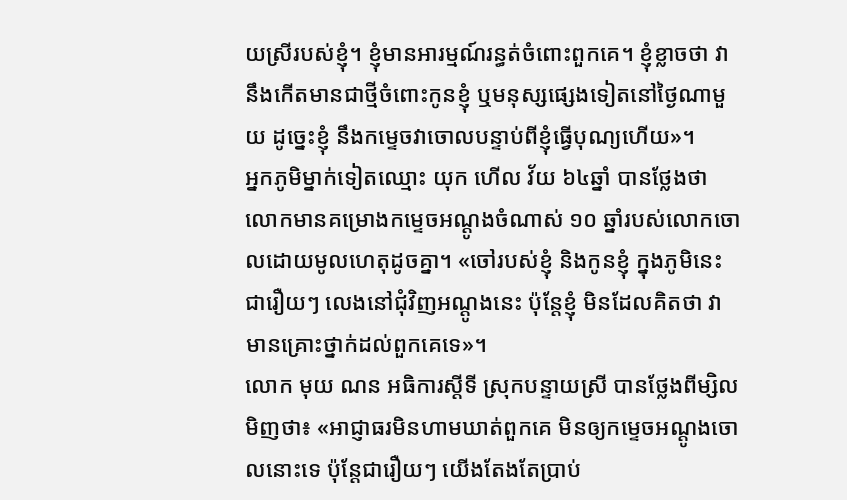យស្រីរបស់ខ្ញុំ។ ខ្ញុំមានអារម្មណ៍រន្ធត់ចំពោះពួកគេ។ ខ្ញុំខ្លាចថា វានឹងកើតមានជាថ្មីចំពោះកូនខ្ញុំ ឬមនុស្សផ្សេងទៀតនៅថ្ងៃណាមួយ ដូច្នេះខ្ញុំ នឹងកម្ទេចវាចោលបន្ទាប់ពីខ្ញុំធ្វើបុណ្យហើយ»។
អ្នកភូមិម្នាក់ទៀតឈ្មោះ យុក ហើល វ័យ ៦៤ឆ្នាំ បានថ្លែងថា លោកមានគម្រោងកម្ទេចអណ្តូងចំណាស់ ១០ ឆ្នាំរបស់លោកចោលដោយមូលហេតុដូចគ្នា។ «ចៅរបស់ខ្ញុំ និងកូនខ្ញុំ ក្នុងភូមិនេះជារឿយៗ លេងនៅជុំវិញអណ្តូងនេះ ប៉ុន្តែខ្ញុំ មិនដែលគិតថា វាមានគ្រោះថ្នាក់ដល់ពួកគេទេ»។
លោក មុយ ណន អធិការស្តីទី ស្រុកបន្ទាយស្រី បានថ្លែងពីម្សិលមិញថា៖ «អាជ្ញាធរមិនហាមឃាត់ពួកគេ មិនឲ្យកម្ទេចអណ្តូងចោលនោះទេ ប៉ុន្តែជារឿយៗ យើងតែងតែប្រាប់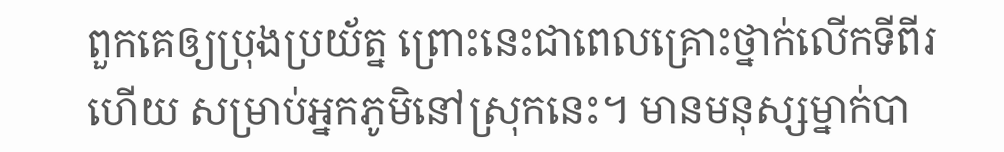ពួកគេឲ្យប្រុងប្រយ័ត្ន ព្រោះនេះជាពេលគ្រោះថ្នាក់លើកទីពីរហើយ សម្រាប់អ្នកភូមិនៅស្រុកនេះ។ មានមនុស្សម្នាក់បា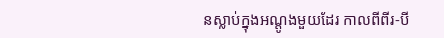នស្លាប់ក្នុងអណ្តូងមួយដែរ កាលពីពីរ-បី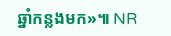ឆ្នាំកន្លងមក»៕ NR